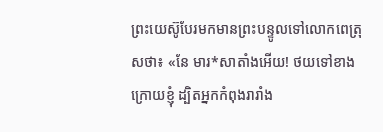ព្រះយេស៊ូបែរមកមានព្រះបន្ទូលទៅលោកពេត្រុសថា៖ «នែ មារ*សាតាំងអើយ! ថយទៅខាងក្រោយខ្ញុំ ដ្បិតអ្នកកំពុងរារាំង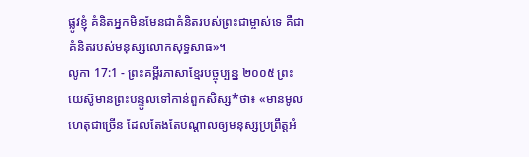ផ្លូវខ្ញុំ គំនិតអ្នកមិនមែនជាគំនិតរបស់ព្រះជាម្ចាស់ទេ គឺជាគំនិតរបស់មនុស្សលោកសុទ្ធសាធ»។
លូកា 17:1 - ព្រះគម្ពីរភាសាខ្មែរបច្ចុប្បន្ន ២០០៥ ព្រះយេស៊ូមានព្រះបន្ទូលទៅកាន់ពួកសិស្ស*ថា៖ «មានមូលហេតុជាច្រើន ដែលតែងតែបណ្ដាលឲ្យមនុស្សប្រព្រឹត្តអំ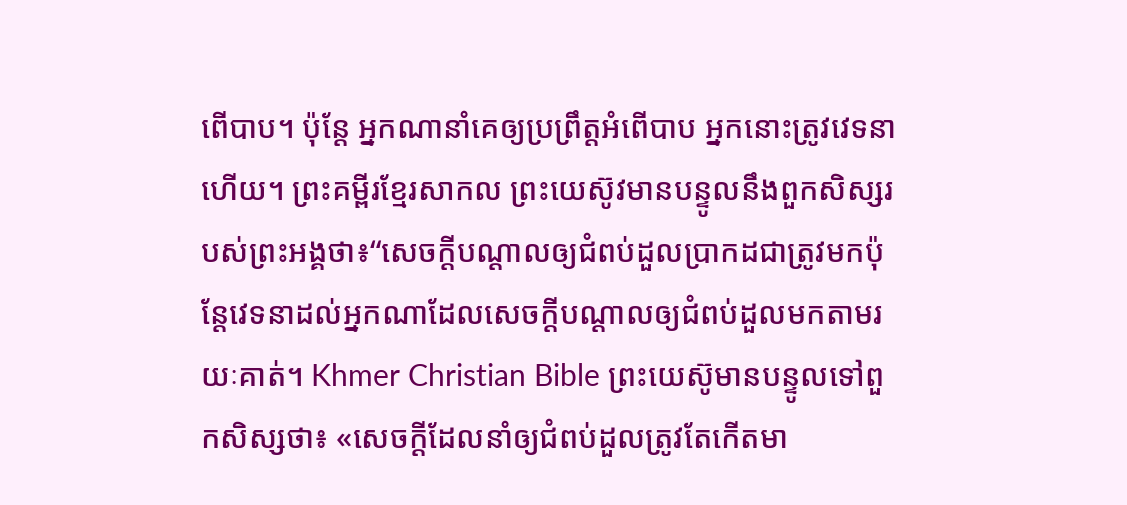ពើបាប។ ប៉ុន្តែ អ្នកណានាំគេឲ្យប្រព្រឹត្តអំពើបាប អ្នកនោះត្រូវវេទនាហើយ។ ព្រះគម្ពីរខ្មែរសាកល ព្រះយេស៊ូវមានបន្ទូលនឹងពួកសិស្សរបស់ព្រះអង្គថា៖“សេចក្ដីបណ្ដាលឲ្យជំពប់ដួលប្រាកដជាត្រូវមកប៉ុន្តែវេទនាដល់អ្នកណាដែលសេចក្ដីបណ្ដាលឲ្យជំពប់ដួលមកតាមរយៈគាត់។ Khmer Christian Bible ព្រះយេស៊ូមានបន្ទូលទៅពួកសិស្សថា៖ «សេចក្ដីដែលនាំឲ្យជំពប់ដួលត្រូវតែកើតមា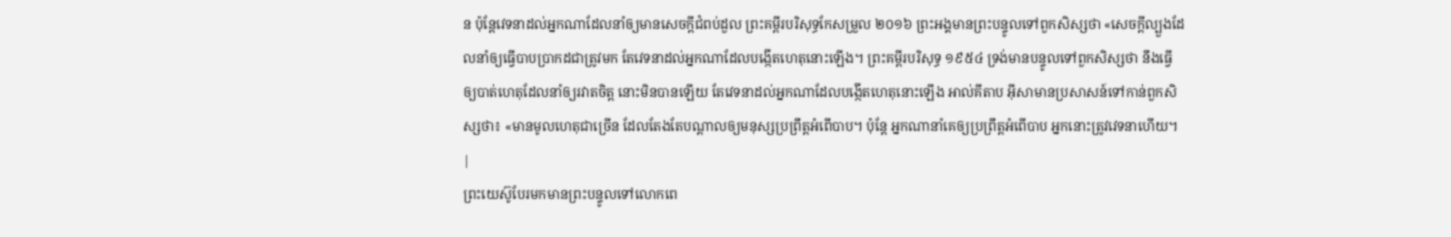ន ប៉ុន្ដែវេទនាដល់អ្នកណាដែលនាំឲ្យមានសេចក្ដីជំពប់ដួល ព្រះគម្ពីរបរិសុទ្ធកែសម្រួល ២០១៦ ព្រះអង្គមានព្រះបន្ទូលទៅពួកសិស្សថា «សេចក្តីល្បួងដែលនាំឲ្យធ្វើបាបប្រាកដជាត្រូវមក តែវេទនាដល់អ្នកណាដែលបង្កើតហេតុនោះឡើង។ ព្រះគម្ពីរបរិសុទ្ធ ១៩៥៤ ទ្រង់មានបន្ទូលទៅពួកសិស្សថា នឹងធ្វើឲ្យបាត់ហេតុដែលនាំឲ្យរវាតចិត្ត នោះមិនបានឡើយ តែវេទនាដល់អ្នកណាដែលបង្កើតហេតុនោះឡើង អាល់គីតាប អ៊ីសាមានប្រសាសន៍ទៅកាន់ពួកសិស្សថា៖ «មានមូលហេតុជាច្រើន ដែលតែងតែបណ្ដាលឲ្យមនុស្សប្រព្រឹត្ដអំពើបាប។ ប៉ុន្តែ អ្នកណានាំគេឲ្យប្រព្រឹត្ដអំពើបាប អ្នកនោះត្រូវវេទនាហើយ។ |
ព្រះយេស៊ូបែរមកមានព្រះបន្ទូលទៅលោកពេ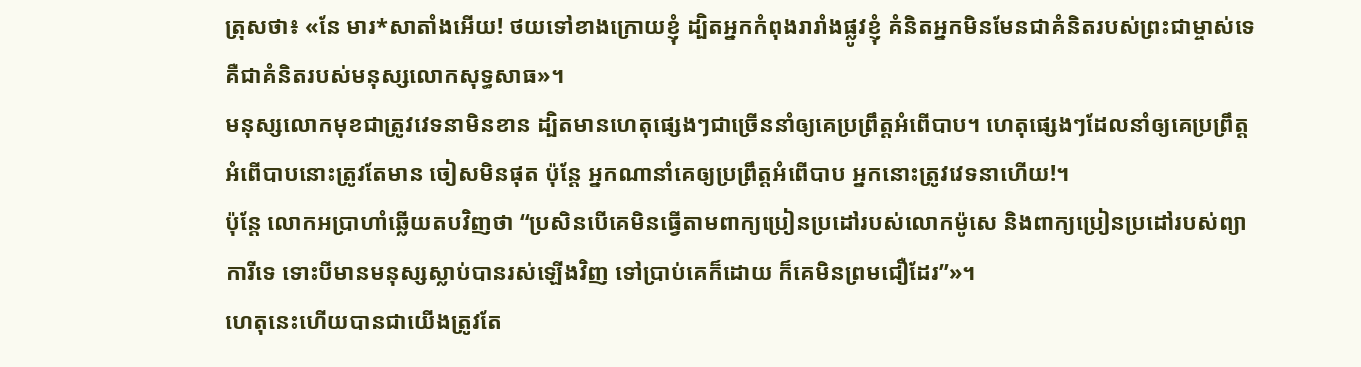ត្រុសថា៖ «នែ មារ*សាតាំងអើយ! ថយទៅខាងក្រោយខ្ញុំ ដ្បិតអ្នកកំពុងរារាំងផ្លូវខ្ញុំ គំនិតអ្នកមិនមែនជាគំនិតរបស់ព្រះជាម្ចាស់ទេ គឺជាគំនិតរបស់មនុស្សលោកសុទ្ធសាធ»។
មនុស្សលោកមុខជាត្រូវវេទនាមិនខាន ដ្បិតមានហេតុផ្សេងៗជាច្រើននាំឲ្យគេប្រព្រឹត្តអំពើបាប។ ហេតុផ្សេងៗដែលនាំឲ្យគេប្រព្រឹត្តអំពើបាបនោះត្រូវតែមាន ចៀសមិនផុត ប៉ុន្តែ អ្នកណានាំគេឲ្យប្រព្រឹត្តអំពើបាប អ្នកនោះត្រូវវេទនាហើយ!។
ប៉ុន្តែ លោកអប្រាហាំឆ្លើយតបវិញថា “ប្រសិនបើគេមិនធ្វើតាមពាក្យប្រៀនប្រដៅរបស់លោកម៉ូសេ និងពាក្យប្រៀនប្រដៅរបស់ព្យាការីទេ ទោះបីមានមនុស្សស្លាប់បានរស់ឡើងវិញ ទៅប្រាប់គេក៏ដោយ ក៏គេមិនព្រមជឿដែរ”»។
ហេតុនេះហើយបានជាយើងត្រូវតែ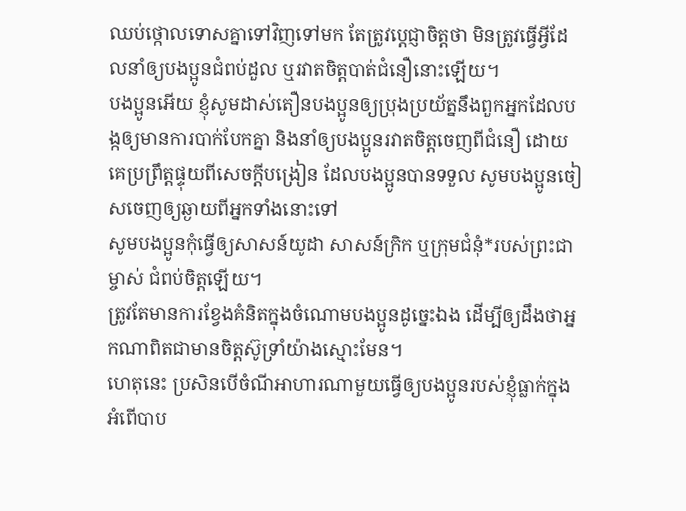ឈប់ថ្កោលទោសគ្នាទៅវិញទៅមក តែត្រូវប្ដេជ្ញាចិត្តថា មិនត្រូវធ្វើអ្វីដែលនាំឲ្យបងប្អូនជំពប់ដួល ឬរវាតចិត្តបាត់ជំនឿនោះឡើយ។
បងប្អូនអើយ ខ្ញុំសូមដាស់តឿនបងប្អូនឲ្យប្រុងប្រយ័ត្ននឹងពួកអ្នកដែលបង្កឲ្យមានការបាក់បែកគ្នា និងនាំឲ្យបងប្អូនរវាតចិត្តចេញពីជំនឿ ដោយគេប្រព្រឹត្តផ្ទុយពីសេចក្ដីបង្រៀន ដែលបងប្អូនបានទទួល សូមបងប្អូនចៀសចេញឲ្យឆ្ងាយពីអ្នកទាំងនោះទៅ
សូមបងប្អូនកុំធ្វើឲ្យសាសន៍យូដា សាសន៍ក្រិក ឬក្រុមជំនុំ*របស់ព្រះជាម្ចាស់ ជំពប់ចិត្តឡើយ។
ត្រូវតែមានការខ្វែងគំនិតក្នុងចំណោមបងប្អូនដូច្នេះឯង ដើម្បីឲ្យដឹងថាអ្នកណាពិតជាមានចិត្តស៊ូទ្រាំយ៉ាងស្មោះមែន។
ហេតុនេះ ប្រសិនបើចំណីអាហារណាមួយធ្វើឲ្យបងប្អូនរបស់ខ្ញុំធ្លាក់ក្នុងអំពើបាប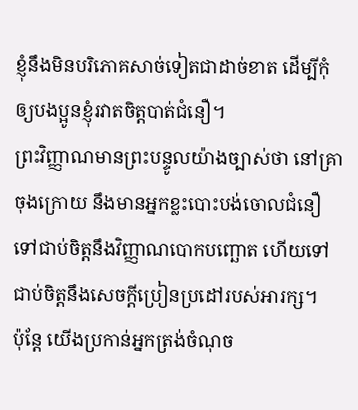ខ្ញុំនឹងមិនបរិភោគសាច់ទៀតជាដាច់ខាត ដើម្បីកុំឲ្យបងប្អូនខ្ញុំរវាតចិត្តបាត់ជំនឿ។
ព្រះវិញ្ញាណមានព្រះបន្ទូលយ៉ាងច្បាស់ថា នៅគ្រាចុងក្រោយ នឹងមានអ្នកខ្លះបោះបង់ចោលជំនឿ ទៅជាប់ចិត្តនឹងវិញ្ញាណបោកបញ្ឆោត ហើយទៅជាប់ចិត្តនឹងសេចក្ដីប្រៀនប្រដៅរបស់អារក្ស។
ប៉ុន្តែ យើងប្រកាន់អ្នកត្រង់ចំណុច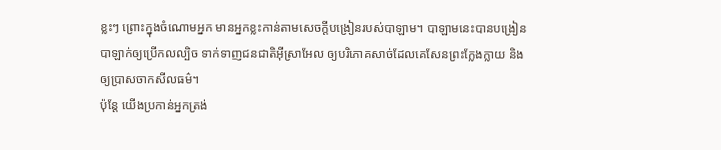ខ្លះៗ ព្រោះក្នុងចំណោមអ្នក មានអ្នកខ្លះកាន់តាមសេចក្ដីបង្រៀនរបស់បាឡាម។ បាឡាមនេះបានបង្រៀនបាឡាក់ឲ្យប្រើកលល្បិច ទាក់ទាញជនជាតិអ៊ីស្រាអែល ឲ្យបរិភោគសាច់ដែលគេសែនព្រះក្លែងក្លាយ និងឲ្យប្រាសចាកសីលធម៌។
ប៉ុន្តែ យើងប្រកាន់អ្នកត្រង់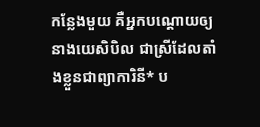កន្លែងមួយ គឺអ្នកបណ្ដោយឲ្យនាងយេសិបិល ជាស្រីដែលតាំងខ្លួនជាព្យាការិនី* ប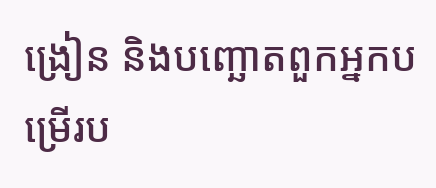ង្រៀន និងបញ្ឆោតពួកអ្នកបម្រើរប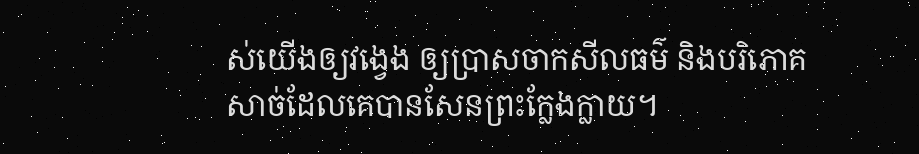ស់យើងឲ្យវង្វេង ឲ្យប្រាសចាកសីលធម៌ និងបរិភោគសាច់ដែលគេបានសែនព្រះក្លែងក្លាយ។